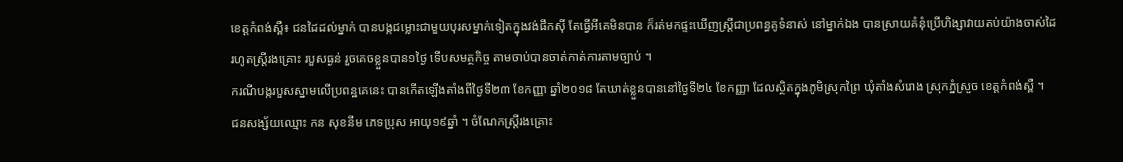ខេត្តកំពង់ស្ពឺ៖ ជនដៃដល់ម្នាក់ បានបង្កជម្លោះជាមួយបុរសម្នាក់ទៀតក្នុងវង់ផឹកស៊ី តែធ្វើអីគេមិនបាន ក៏រត់មកផ្ទះឃើញស្ត្រីជាប្រពន្ធគូទំនាស់ នៅម្នាក់ឯង បានស្រាយគំនុំប្រើហិង្សាវាយតប់យ៉ាងចាស់ដៃ រហូតស្ត្រីរងគ្រោះ របួសធ្ងន់ រួចគេចខ្លួនបាន១ថ្ងៃ ទើបសមត្ថកិច្ច តាមចាប់បានចាត់កាត់ការតាមច្បាប់ ។
ករណីបង្ករបួសស្នាមលើប្រពន្ឋគេនេះ បានកើតឡើងតាំងពីថ្ងៃទី២៣ ខែកញ្ញា ឆ្នាំ២០១៨ តែឃាត់ខ្លួនបាននៅថ្ងៃទី២៤ ខែកញ្ញា ដែលស្ថិតក្នុងភូមិស្រុកព្រៃ ឃុំតាំងសំរោង ស្រុកភ្នំស្រួច ខេត្តកំពង់ស្ពឺ ។
ជនសង្ស័យឈ្មោះ កន សុខនីម ភេទប្រុស អាយុ១៩ឆ្នាំ ។ ចំណែកស្ត្រីរងគ្រោះ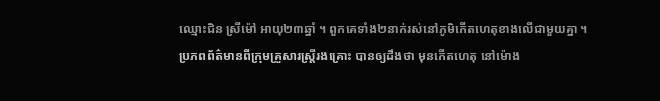ឈ្មោះជិន ស្រីម៉ៅ អាយុ២៣ឆ្នាំ ។ ពួកគេទាំង២នាក់រស់នៅភូមិកើតហេតុខាងលើជាមួយគ្នា ។
ប្រភពព័ត៌មានពីក្រុមគ្រួសារស្ត្រីរងគ្រោះ បានឲ្យដឹងថា មុនកើតហេតុ នៅម៉ោង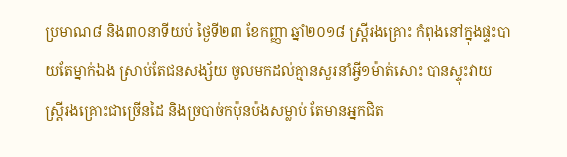ប្រមាណ៨ និង៣០នាទីយប់ ថ្ងៃទី២៣ ខែកញ្ញា ឆ្នាំ២០១៨ ស្ត្រីរងគ្រោះ កំពុងនៅក្នុងផ្ទះបាយតែម្នាក់ឯង ស្រាប់តែជនសង្ស័យ ចូលមកដល់គ្មានសួរនាំអ្វី១ម៉ាត់សោះ បានស្ទុះវាយស្ត្រីរងគ្រោះជាច្រើនដៃ និងច្របាច់កប៉ុនប៉ងសម្លាប់ តែមានអ្នកជិត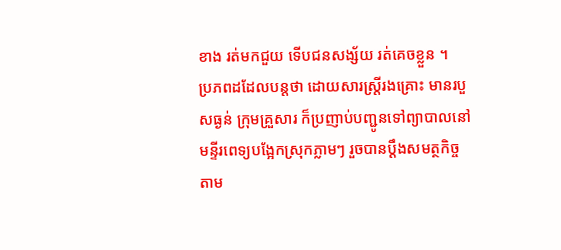ខាង រត់មកជួយ ទើបជនសង្ស័យ រត់គេចខ្លួន ។
ប្រភពដដែលបន្តថា ដោយសារស្ត្រីរងគ្រោះ មានរបួសធ្ងន់ ក្រុមគ្រួសារ ក៏ប្រញាប់បញ្ជូនទៅព្យាបាលនៅមន្ទីរពេទ្យបង្អែកស្រុកភ្លាមៗ រួចបានប្តឹងសមត្ថកិច្ចតាម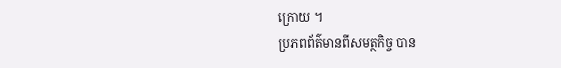ក្រោយ ។
ប្រភពព័ត៌មានពីសមត្ថកិច្ច បាន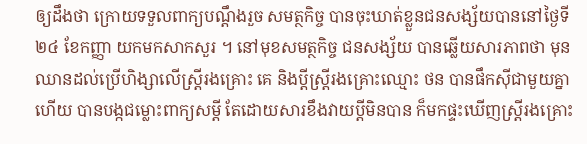ឲ្យដឹងថា ក្រោយទទួលពាក្យបណ្តឹងរួច សមត្ថកិច្ច បានចុះឃាត់ខ្លួនជនសង្ស័យបាននៅថ្ងៃទី២៤ ខែកញ្ញា យកមកសាកសួរ ។ នៅមុខសមត្ថកិច្ច ជនសង្ស័យ បានឆ្លើយសារភាពថា មុនឈានដល់ប្រើហិង្សាលើស្ត្រីរងគ្រោះ គេ និងប្តីស្រ្តីរងគ្រោះឈ្មោះ ថន បានផឹកស៊ីជាមួយគ្នាហើយ បានបង្កជម្លោះពាក្យសម្តី តែដោយសារខឹងវាយប្តីមិនបាន ក៏មកផ្ទះឃើញស្ត្រីរងគ្រោះ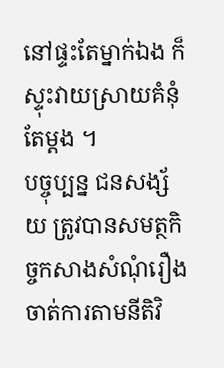នៅផ្ទះតែម្នាក់ឯង ក៏ស្ទុះវាយស្រាយគំនុំតែម្តង ។
បច្ចុប្បន្ន ជនសង្ស័យ ត្រូវបានសមត្ថកិច្ចកសាងសំណុំរឿងចាត់ការតាមនីតិវិ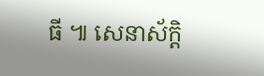ធី ៕ សេនាស័ក្តិ